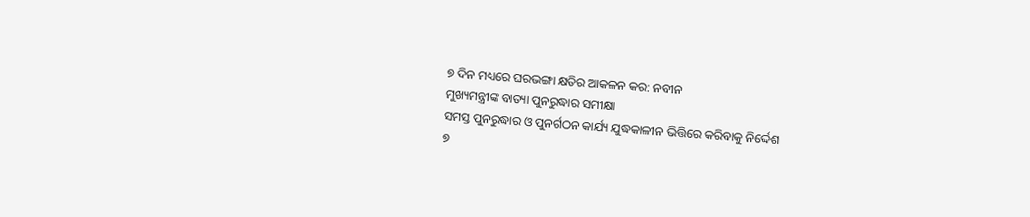୭ ଦିନ ମଧ୍ୟରେ ଘରଭଙ୍ଗା କ୍ଷତିର ଆକଳନ କର: ନବୀନ
ମୁଖ୍ୟମନ୍ତ୍ରୀଙ୍କ ବାତ୍ୟା ପୁନରୁଦ୍ଧାର ସମୀକ୍ଷା
ସମସ୍ତ ପୁନରୁଦ୍ଧାର ଓ ପୁନର୍ଗଠନ କାର୍ଯ୍ୟ ଯୁଦ୍ଧକାଳୀନ ଭିତ୍ତିରେ କରିବାକୁ ନିର୍ଦ୍ଦେଶ
୭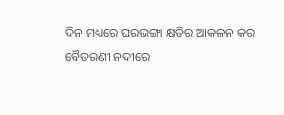ଦିନ ମଧ୍ୟରେ ଘରଭଙ୍ଗା କ୍ଷତିର ଆକଳନ କର
ବୈତରଣୀ ନଦୀରେ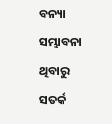ବନ୍ୟା ସମ୍ଭାବନା ଥିବାରୁ ସତର୍କ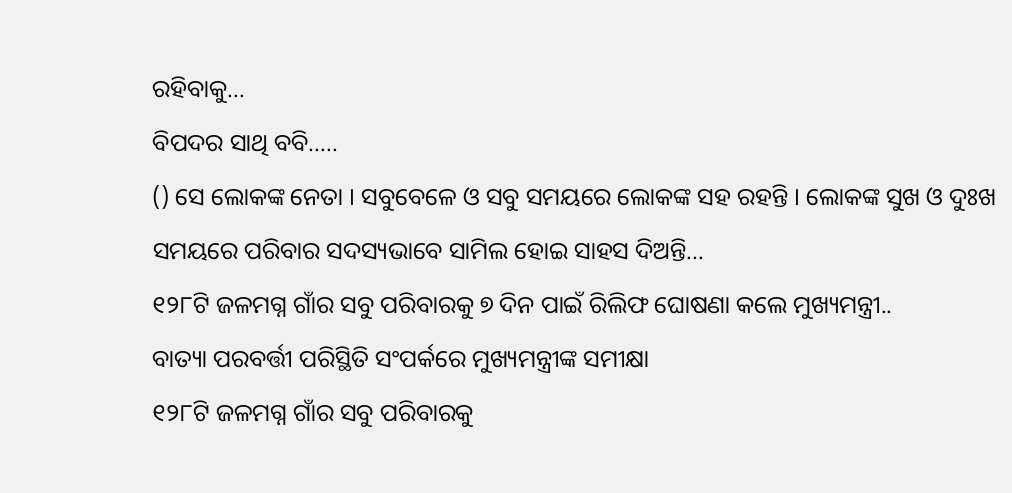ରହିବାକୁ...
ବିପଦର ସାଥି ବବି…..
() ସେ ଲୋକଙ୍କ ନେତା । ସବୁବେଳେ ଓ ସବୁ ସମୟରେ ଲୋକଙ୍କ ସହ ରହନ୍ତି । ଲୋକଙ୍କ ସୁଖ ଓ ଦୁଃଖ ସମୟରେ ପରିବାର ସଦସ୍ୟଭାବେ ସାମିଲ ହୋଇ ସାହସ ଦିଅନ୍ତି...
୧୨୮ଟି ଜଳମଗ୍ନ ଗାଁର ସବୁ ପରିବାରକୁ ୭ ଦିନ ପାଇଁ ରିଲିଫ ଘୋଷଣା କଲେ ମୁଖ୍ୟମନ୍ତ୍ରୀ..
ବାତ୍ୟା ପରବର୍ତ୍ତୀ ପରିସ୍ଥିତି ସଂପର୍କରେ ମୁଖ୍ୟମନ୍ତ୍ରୀଙ୍କ ସମୀକ୍ଷା
୧୨୮ଟି ଜଳମଗ୍ନ ଗାଁର ସବୁ ପରିବାରକୁ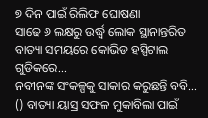୭ ଦିନ ପାଇଁ ରିଲିଫ ଘୋଷଣା
ସାଢେ ୬ ଲକ୍ଷରୁ ଉର୍ଦ୍ଧ୍ବ ଲୋକ ସ୍ଥାନାନ୍ତରିତ
ବାତ୍ୟା ସମୟରେ କୋଭିଡ ହସ୍ପିଟାଲ ଗୁଡିକରେ...
ନବୀନଙ୍କ ସଂକଳ୍ପକୁ ସାକାର କରୁଛନ୍ତି ବବି…
() ବାତ୍ୟା ୟାସ୍ର ସଫଳ ମୁକାବିଲା ପାଇଁ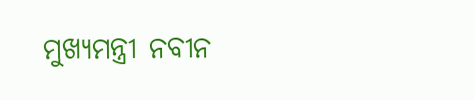ମୁଖ୍ୟମନ୍ତ୍ରୀ ନବୀନ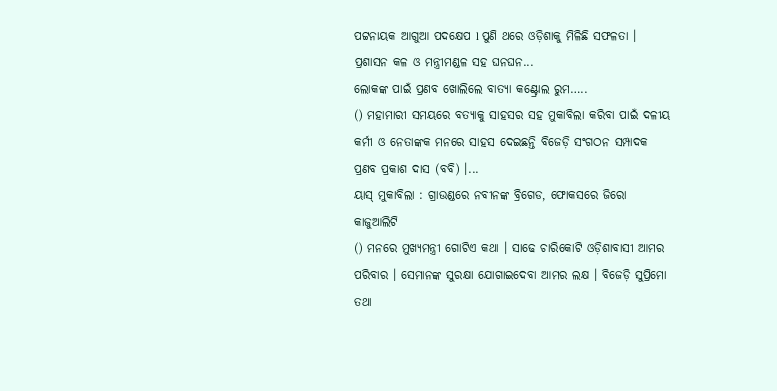ପଟ୍ଟନାୟକ ଆଗୁଆ ପଦକ୍ଷେପ l ପୁଣି ଥରେ ଓଡ଼ିଶାକୁ ମିଳିଛି ସଫଳତା । ପ୍ରଶାସନ କଳ ଓ ମନ୍ତ୍ରୀମଣ୍ଡଳ ସହ ଘନଘନ...
ଲୋକଙ୍କ ପାଇଁ ପ୍ରଣବ ଖୋଲିଲେ ବାତ୍ୟା କଣ୍ଟ୍ରୋଲ ରୁମ…..
() ମହାମାରୀ ସମୟରେ ବତ୍ୟାକୁ ସାହସର ସହ ମୁକାବିଲା କରିବା ପାଇଁ ଦଳୀୟ କର୍ମୀ ଓ ନେତାଙ୍କକ ମନରେ ସାହସ ଦେଇଛନ୍ତି ବିଜେଡ଼ି ସଂଗଠନ ସମ୍ପାଦକ ପ୍ରଣବ ପ୍ରକାଶ ଦାସ (ବବି) ।...
ୟାସ୍ ମୁକାବିଲା : ଗ୍ରାଉଣ୍ଡରେ ନବୀନଙ୍କ ବ୍ରିଗେଡ, ଫୋକସରେ ଜିରୋ କାଜୁଆଲିଟି
() ମନରେ ମୁଖ୍ୟମନ୍ତ୍ରୀ ଗୋଟିଏ କଥା । ସାଢେ ଚାରିକୋଟି ଓଡ଼ିଶାବାସୀ ଆମର ପରିବାର । ସେମାନଙ୍କ ସୁରକ୍ଷା ଯୋଗାଇଦେବା ଆମର ଲକ୍ଷ । ବିଜେଡ଼ି ସୁପ୍ରିମୋ ତଥା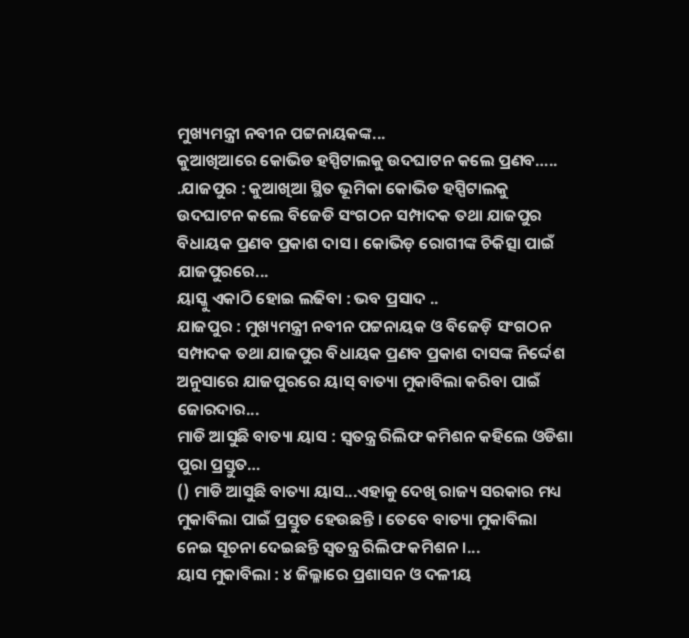ମୁଖ୍ୟମନ୍ତ୍ରୀ ନବୀନ ପଟ୍ଟନାୟକଙ୍କ...
କୁଆଖିଆରେ କୋଭିଡ ହସ୍ପିଟାଲକୁ ଉଦଘାଟନ କଲେ ପ୍ରଣବ…..
.ଯାଜପୁର : କୁଆଖିଆ ସ୍ଥିତ ଭୂମିକା କୋଭିଡ ହସ୍ପିଟାଲକୁ ଉଦଘାଟନ କଲେ ବିଜେଡି ସଂଗଠନ ସମ୍ପାଦକ ତଥା ଯାଜପୁର ବିଧାୟକ ପ୍ରଣବ ପ୍ରକାଶ ଦାସ । କୋଭିଡ଼ ରୋଗୀଙ୍କ ଚିକିତ୍ସା ପାଇଁ ଯାଜପୁରରେ...
ୟାସ୍କୁ ଏକାଠି ହୋଇ ଲଢିବା : ଭବ ପ୍ରସାଦ ..
ଯାଜପୁର : ମୁଖ୍ୟମନ୍ତ୍ରୀ ନବୀନ ପଟ୍ଟନାୟକ ଓ ବିଜେଡ଼ି ସଂଗଠନ ସମ୍ପାଦକ ତଥା ଯାଜପୁର ବିଧାୟକ ପ୍ରଣବ ପ୍ରକାଶ ଦାସଙ୍କ ନିର୍ଦ୍ଦେଶ ଅନୁସାରେ ଯାଜପୁରରେ ୟାସ୍ ବାତ୍ୟା ମୁକାବିଲା କରିବା ପାଇଁ ଜୋରଦାର...
ମାଡି ଆସୁଛି ବାତ୍ୟା ୟାସ : ସ୍ୱତନ୍ତ୍ର ରିଲିଫ କମିଶନ କହିଲେ ଓଡିଶା ପୁରା ପ୍ରସ୍ତୁତ…
() ମାଡି ଆସୁଛି ବାତ୍ୟା ୟାସ...ଏହାକୁ ଦେଖି ରାଜ୍ୟ ସରକାର ମଧ୍ୟ ମୁକାବିଲା ପାଇଁ ପ୍ରସ୍ତୁତ ହେଉଛନ୍ତି । ତେବେ ବାତ୍ୟା ମୁକାବିଲା ନେଇ ସୂଚନା ଦେଇଛନ୍ତି ସ୍ୱତନ୍ତ୍ର ରିଲିଫ କମିଶନ ।...
ୟାସ ମୁକାବିଲା : ୪ ଜିଲ୍ଳାରେ ପ୍ରଶାସନ ଓ ଦଳୀୟ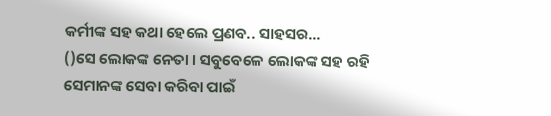କର୍ମୀଙ୍କ ସହ କଥା ହେଲେ ପ୍ରଣବ.. ସାହସର...
()ସେ ଲୋକଙ୍କ ନେତା । ସବୁବେଳେ ଲୋକଙ୍କ ସହ ରହି ସେମାନଙ୍କ ସେବା କରିବା ପାଇଁ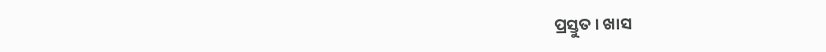ପ୍ରସ୍ତୁତ । ଖାସ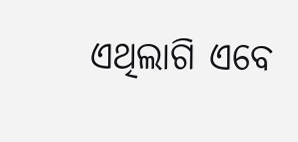ଏଥିଲାଗି ଏବେ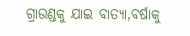ଗ୍ରାଉଣ୍ଡକୁ ଯାଇ ବାତ୍ୟା,ବର୍ଷାକୁ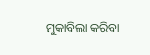ମୁକାବିଲା କରିବା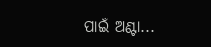ପାଇଁ ଅଣ୍ଟା...